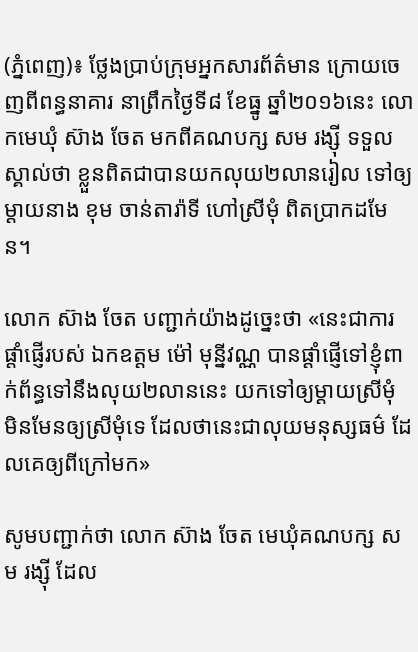(ភ្នំពេញ)៖ ថ្លែងប្រាប់ក្រុមអ្នកសារព័ត៌មាន ក្រោយចេញពីពន្ធនាគារ នាព្រឹកថ្ងៃទី៨ ខែធ្នូ ឆ្នាំ២០១៦នេះ លោកមេឃុំ ស៊ាង ចែត មកពីគណបក្ស សម រង្ស៊ី ទទួលស្គាល់ថា ខ្លួនពិតជាបានយកលុយ២លានរៀល ទៅឲ្យម្ដាយនាង ខុម ចាន់តារ៉ាទី ហៅស្រីមុំ ពិតប្រាកដមែន។

លោក ស៊ាង ចែត បញ្ជាក់យ៉ាងដូច្នេះថា «នេះជាការផ្ដាំផ្ញើរបស់ ឯកឧត្តម ម៉ៅ មុន្នីវណ្ណ បានផ្ដាំផ្ញើទៅខ្ញុំពាក់ព័ន្ធទៅនឹងលុយ២លាននេះ យកទៅឲ្យម្ដាយស្រីមុំ មិនមែនឲ្យស្រីមុំទេ ដែលថានេះជាលុយមនុស្សធម៌ ដែលគេឲ្យពីក្រៅមក»

សូមបញ្ជាក់ថា លោក ស៊ាង ចែត មេឃុំគណបក្ស សម រង្ស៊ី ដែល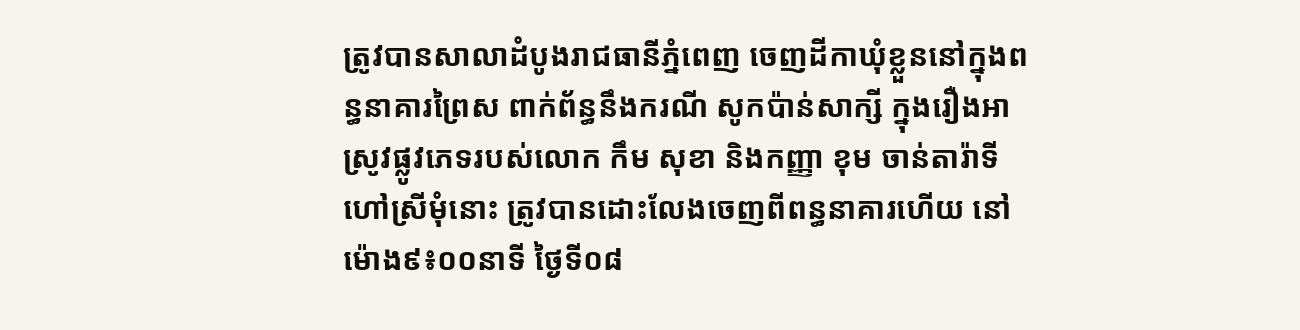ត្រូវបានសាលាដំបូងរាជធានីភ្នំពេញ ចេញដីកាឃុំខ្លួននៅក្នុងពន្ធនាគារព្រៃស ពាក់ព័ន្ធនឹងករណី សូកប៉ាន់សាក្សី ក្នុងរឿងអាស្រូវផ្លូវភេទរបស់លោក កឹម សុខា និងកញ្ញា ខុម ចាន់តារ៉ាទី ហៅស្រីមុំនោះ ត្រូវបានដោះលែងចេញពីពន្ធនាគារហើយ នៅម៉ោង៩៖០០នាទី ថ្ងៃទី០៨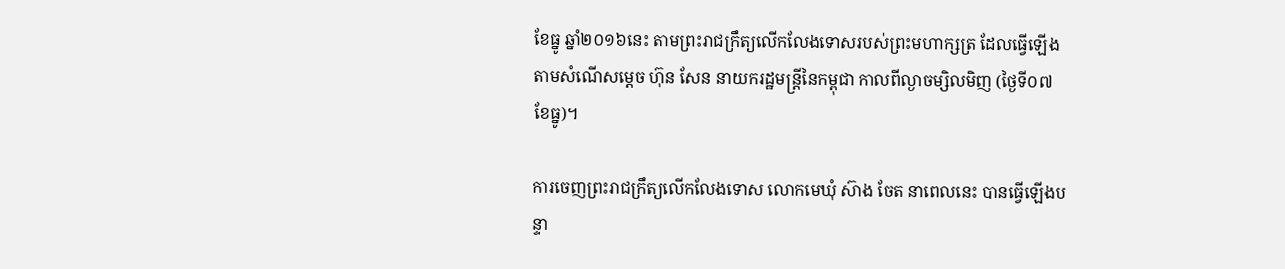ខែធ្នូ ឆ្នាំ២០១៦នេះ តាមព្រះរាជក្រឹត្យលើកលែងទោសរបស់ព្រះមហាក្សត្រ ដែលធ្វើឡើងតាមសំណើសម្តេច ហ៊ុន សែន នាយករដ្ឋមន្រ្តីនៃកម្ពុជា កាលពីល្ងាចម្សិលមិញ (ថ្ងៃទី០៧ ខែធ្នូ)។

ការចេញព្រះរាជក្រឹត្យលើកលែងទោស លោកមេឃុំ ស៊ាង ចែត នាពេលនេះ បានធ្វើឡើងបន្ទា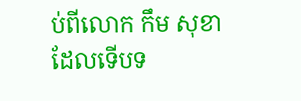ប់ពីលោក កឹម សុខា ដែលទើបទ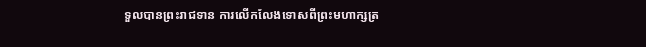ទួលបានព្រះរាជទាន ការលើកលែងទោសពីព្រះមហាក្សត្រ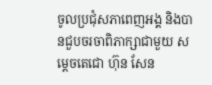ចូលប្រជុំសភាពេញអង្គ និងបានជួបចរចាពិភាក្សាជាមួយ សម្តេចតេជោ ហ៊ុន សែន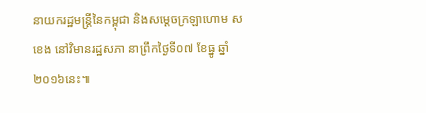នាយករដ្ឋមន្រ្តីនៃកម្ពុជា និងសម្តេចក្រឡាហោម ស ខេង នៅវិមានរដ្ឋសភា នាព្រឹកថ្ងៃទី០៧ ខែធ្នូ ឆ្នាំ២០១៦នេះ៕